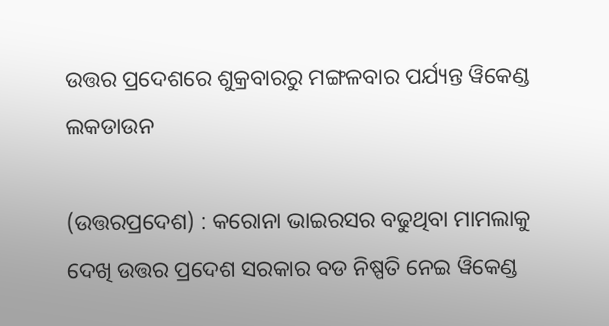ଉତ୍ତର ପ୍ରଦେଶରେ ଶୁକ୍ରବାରରୁ ମଙ୍ଗଳବାର ପର୍ଯ୍ୟନ୍ତ ୱିକେଣ୍ଡ ଲକଡାଉନ

(ଉତ୍ତରପ୍ରଦେଶ) : କରୋନା ଭାଇରସର ବଢୁଥିବା ମାମଲାକୁ ଦେଖି ଉତ୍ତର ପ୍ରଦେଶ ସରକାର ବଡ ନିଷ୍ପତି ନେଇ ୱିକେଣ୍ଡ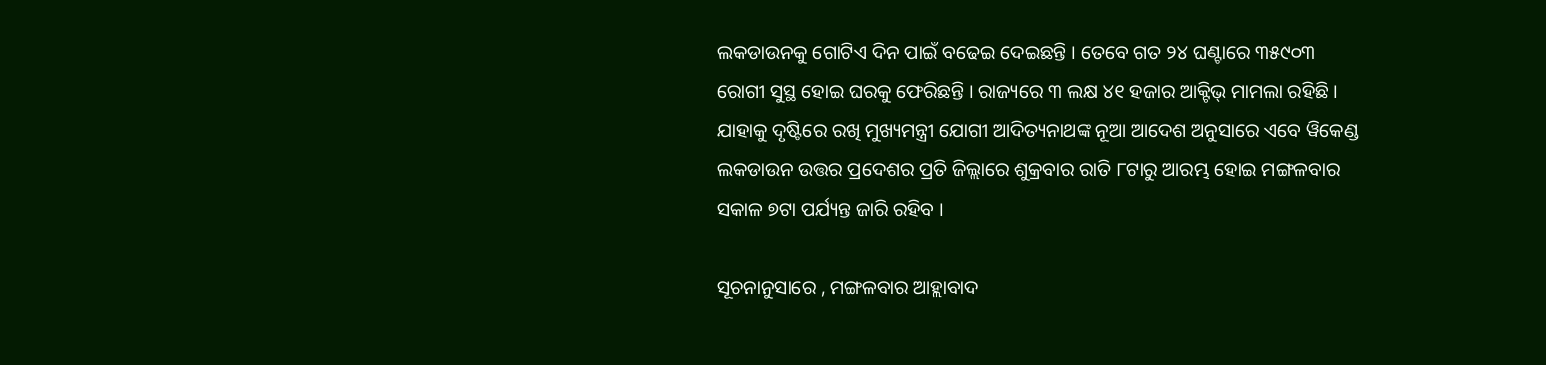ଲକଡାଉନକୁ ଗୋଟିଏ ଦିନ ପାଇଁ ବଢେଇ ଦେଇଛନ୍ତି । ତେବେ ଗତ ୨୪ ଘଣ୍ଟାରେ ୩୫୯୦୩ ରୋଗୀ ସୁସ୍ଥ ହୋଇ ଘରକୁ ଫେରିଛନ୍ତି । ରାଜ୍ୟରେ ୩ ଲକ୍ଷ ୪୧ ହଜାର ଆକ୍ଟିଭ୍ ମାମଲା ରହିଛି । ଯାହାକୁ ଦୃଷ୍ଟିରେ ରଖି ମୁଖ୍ୟମନ୍ତ୍ରୀ ଯୋଗୀ ଆଦିତ୍ୟନାଥଙ୍କ ନୂଆ ଆଦେଶ ଅନୁସାରେ ଏବେ ୱିକେଣ୍ଡ ଲକଡାଉନ ଉତ୍ତର ପ୍ରଦେଶର ପ୍ରତି ଜିଲ୍ଲାରେ ଶୁକ୍ରବାର ରାତି ୮ଟାରୁ ଆରମ୍ଭ ହୋଇ ମଙ୍ଗଳବାର ସକାଳ ୭ଟା ପର୍ଯ୍ୟନ୍ତ ଜାରି ରହିବ ।

ସୂଚନାନୁସାରେ , ମଙ୍ଗଳବାର ଆହ୍ଲାବାଦ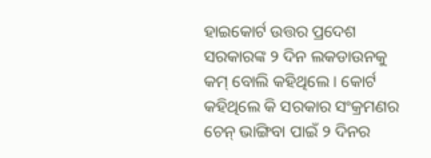ହାଇକୋର୍ଟ ଉତ୍ତର ପ୍ରଦେଶ ସରକାରଙ୍କ ୨ ଦିନ ଲକଡାଉନକୁ କମ୍ ବୋଲି କହିଥିଲେ । କୋର୍ଟ କହିଥିଲେ କି ସରକାର ସଂକ୍ରମଣର ଚେନ୍ ଭାଙ୍ଗିବା ପାଇଁ ୨ ଦିନର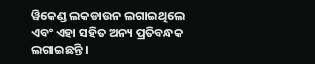ୱିକେଣ୍ଡ ଲକଡାଉନ ଲଗାଇଥିଲେ ଏବଂ ଏହା ସହିତ ଅନ୍ୟ ପ୍ରତିବନ୍ଧକ ଲଗାଇଛନ୍ତି ।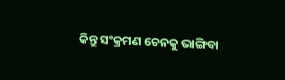କିନ୍ତୁ ସଂକ୍ରମଣ ଚେନକୁ ଭାଙ୍ଗିବା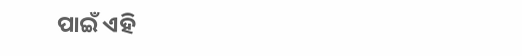ପାଇଁ ଏହି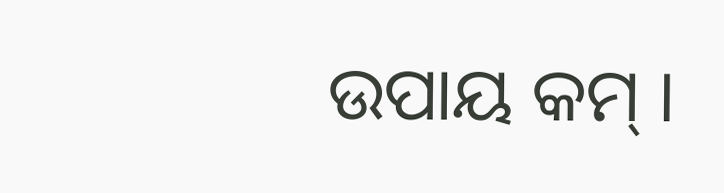ଉପାୟ କମ୍ ।